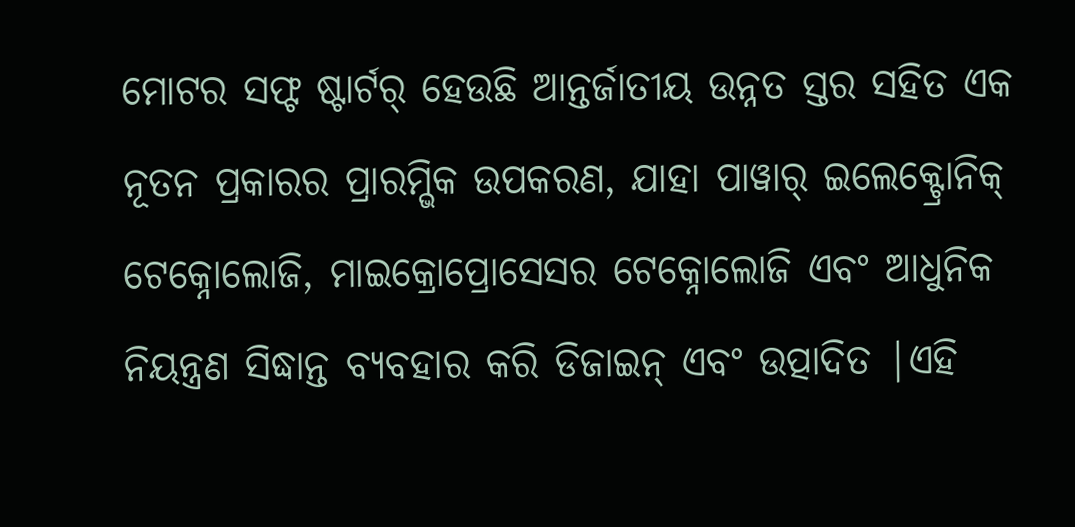ମୋଟର ସଫ୍ଟ ଷ୍ଟାର୍ଟର୍ ହେଉଛି ଆନ୍ତର୍ଜାତୀୟ ଉନ୍ନତ ସ୍ତର ସହିତ ଏକ ନୂତନ ପ୍ରକାରର ପ୍ରାରମ୍ଭିକ ଉପକରଣ, ଯାହା ପାୱାର୍ ଇଲେକ୍ଟ୍ରୋନିକ୍ ଟେକ୍ନୋଲୋଜି, ମାଇକ୍ରୋପ୍ରୋସେସର ଟେକ୍ନୋଲୋଜି ଏବଂ ଆଧୁନିକ ନିୟନ୍ତ୍ରଣ ସିଦ୍ଧାନ୍ତ ବ୍ୟବହାର କରି ଡିଜାଇନ୍ ଏବଂ ଉତ୍ପାଦିତ |ଏହି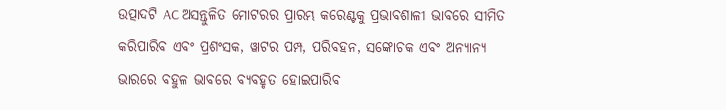ଉତ୍ପାଦଟି AC ଅସନ୍ତୁଳିତ ମୋଟରର ପ୍ରାରମ୍ଭ କରେଣ୍ଟକୁ ପ୍ରଭାବଶାଳୀ ଭାବରେ ସୀମିତ କରିପାରିବ ଏବଂ ପ୍ରଶଂସକ, ୱାଟର ପମ୍ପ, ପରିବହନ, ସଙ୍କୋଚକ ଏବଂ ଅନ୍ୟାନ୍ୟ ଭାରରେ ବହୁଳ ଭାବରେ ବ୍ୟବହୃତ ହୋଇପାରିବ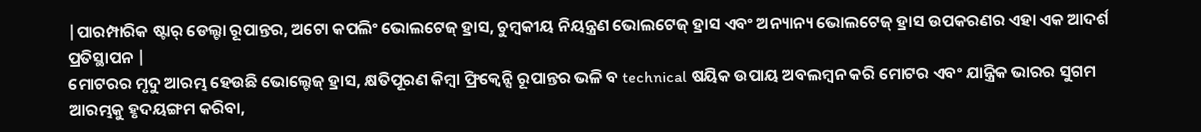|ପାରମ୍ପାରିକ ଷ୍ଟାର୍ ଡେଲ୍ଟା ରୂପାନ୍ତର, ଅଟୋ କପଲିଂ ଭୋଲଟେଜ୍ ହ୍ରାସ, ଚୁମ୍ବକୀୟ ନିୟନ୍ତ୍ରଣ ଭୋଲଟେଜ୍ ହ୍ରାସ ଏବଂ ଅନ୍ୟାନ୍ୟ ଭୋଲଟେଜ୍ ହ୍ରାସ ଉପକରଣର ଏହା ଏକ ଆଦର୍ଶ ପ୍ରତିସ୍ଥାପନ |
ମୋଟରର ମୃଦୁ ଆରମ୍ଭ ହେଉଛି ଭୋଲ୍ଟେଜ୍ ହ୍ରାସ, କ୍ଷତିପୂରଣ କିମ୍ବା ଫ୍ରିକ୍ୱେନ୍ସି ରୂପାନ୍ତର ଭଳି ବ technical ଷୟିକ ଉପାୟ ଅବଲମ୍ବନ କରି ମୋଟର ଏବଂ ଯାନ୍ତ୍ରିକ ଭାରର ସୁଗମ ଆରମ୍ଭକୁ ହୃଦୟଙ୍ଗମ କରିବା,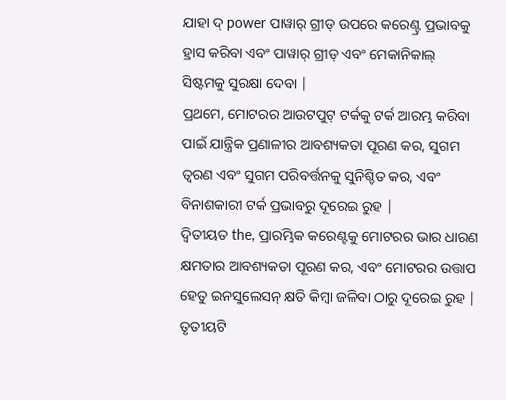ଯାହା ଦ୍ power ପାୱାର୍ ଗ୍ରୀଡ୍ ଉପରେ କରେଣ୍ଟ୍ର ପ୍ରଭାବକୁ ହ୍ରାସ କରିବା ଏବଂ ପାୱାର୍ ଗ୍ରୀଡ୍ ଏବଂ ମେକାନିକାଲ୍ ସିଷ୍ଟମକୁ ସୁରକ୍ଷା ଦେବା |
ପ୍ରଥମେ, ମୋଟରର ଆଉଟପୁଟ୍ ଟର୍କକୁ ଟର୍କ ଆରମ୍ଭ କରିବା ପାଇଁ ଯାନ୍ତ୍ରିକ ପ୍ରଣାଳୀର ଆବଶ୍ୟକତା ପୂରଣ କର, ସୁଗମ ତ୍ୱରଣ ଏବଂ ସୁଗମ ପରିବର୍ତ୍ତନକୁ ସୁନିଶ୍ଚିତ କର, ଏବଂ ବିନାଶକାରୀ ଟର୍କ ପ୍ରଭାବରୁ ଦୂରେଇ ରୁହ |
ଦ୍ୱିତୀୟତ the, ପ୍ରାରମ୍ଭିକ କରେଣ୍ଟକୁ ମୋଟରର ଭାର ଧାରଣ କ୍ଷମତାର ଆବଶ୍ୟକତା ପୂରଣ କର, ଏବଂ ମୋଟରର ଉତ୍ତାପ ହେତୁ ଇନସୁଲେସନ୍ କ୍ଷତି କିମ୍ବା ଜଳିବା ଠାରୁ ଦୂରେଇ ରୁହ |
ତୃତୀୟଟି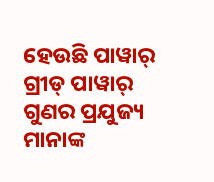ହେଉଛି ପାୱାର୍ ଗ୍ରୀଡ୍ ପାୱାର୍ ଗୁଣର ପ୍ରଯୁଜ୍ୟ ମାନାଙ୍କ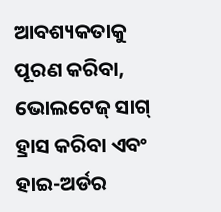ଆବଶ୍ୟକତାକୁ ପୂରଣ କରିବା, ଭୋଲଟେଜ୍ ସାଗ୍ ହ୍ରାସ କରିବା ଏବଂ ହାଇ-ଅର୍ଡର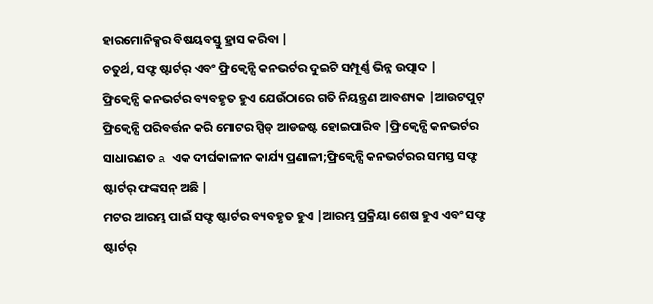ହାରମୋନିକ୍ସର ବିଷୟବସ୍ତୁ ହ୍ରାସ କରିବା |
ଚତୁର୍ଥ, ସଫ୍ଟ ଷ୍ଟାର୍ଟର୍ ଏବଂ ଫ୍ରିକ୍ୱେନ୍ସି କନଭର୍ଟର ଦୁଇଟି ସମ୍ପୂର୍ଣ୍ଣ ଭିନ୍ନ ଉତ୍ପାଦ |
ଫ୍ରିକ୍ୱେନ୍ସି କନଭର୍ଟର ବ୍ୟବହୃତ ହୁଏ ଯେଉଁଠାରେ ଗତି ନିୟନ୍ତ୍ରଣ ଆବଶ୍ୟକ |ଆଉଟପୁଟ୍ ଫ୍ରିକ୍ୱେନ୍ସି ପରିବର୍ତ୍ତନ କରି ମୋଟର ସ୍ପିଡ୍ ଆଡଜଷ୍ଟ ହୋଇପାରିବ |ଫ୍ରିକ୍ୱେନ୍ସି କନଭର୍ଟର ସାଧାରଣତ a ଏକ ଦୀର୍ଘକାଳୀନ କାର୍ଯ୍ୟ ପ୍ରଣାଳୀ;ଫ୍ରିକ୍ୱେନ୍ସି କନଭର୍ଟରର ସମସ୍ତ ସଫ୍ଟ ଷ୍ଟାର୍ଟର୍ ଫଙ୍କସନ୍ ଅଛି |
ମଟର ଆରମ୍ଭ ପାଇଁ ସଫ୍ଟ ଷ୍ଟାର୍ଟର ବ୍ୟବହୃତ ହୁଏ |ଆରମ୍ଭ ପ୍ରକ୍ରିୟା ଶେଷ ହୁଏ ଏବଂ ସଫ୍ଟ ଷ୍ଟାର୍ଟର୍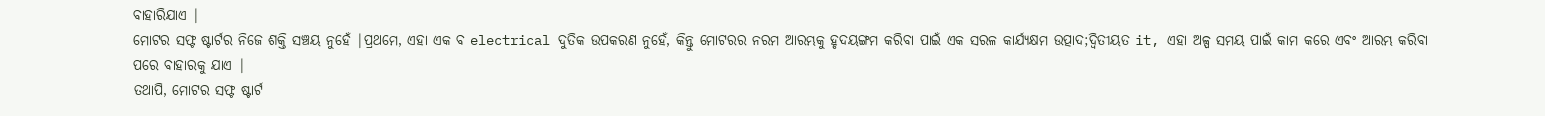ବାହାରିଯାଏ |
ମୋଟର ସଫ୍ଟ ଷ୍ଟାର୍ଟର ନିଜେ ଶକ୍ତି ସଞ୍ଚୟ ନୁହେଁ |ପ୍ରଥମେ, ଏହା ଏକ ବ electrical ଦୁତିକ ଉପକରଣ ନୁହେଁ, କିନ୍ତୁ ମୋଟରର ନରମ ଆରମ୍ଭକୁ ହୃଦୟଙ୍ଗମ କରିବା ପାଇଁ ଏକ ସରଳ କାର୍ଯ୍ୟକ୍ଷମ ଉତ୍ପାଦ;ଦ୍ୱିତୀୟତ it, ଏହା ଅଳ୍ପ ସମୟ ପାଇଁ କାମ କରେ ଏବଂ ଆରମ୍ଭ କରିବା ପରେ ବାହାରକୁ ଯାଏ |
ତଥାପି, ମୋଟର ସଫ୍ଟ ଷ୍ଟାର୍ଟ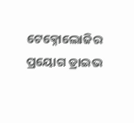ଟେକ୍ନୋଲୋଜିର ପ୍ରୟୋଗ ଡ୍ରାଇଭ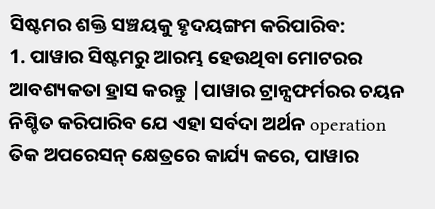ସିଷ୍ଟମର ଶକ୍ତି ସଞ୍ଚୟକୁ ହୃଦୟଙ୍ଗମ କରିପାରିବ:
1. ପାୱାର ସିଷ୍ଟମରୁ ଆରମ୍ଭ ହେଉଥିବା ମୋଟରର ଆବଶ୍ୟକତା ହ୍ରାସ କରନ୍ତୁ |ପାୱାର ଟ୍ରାନ୍ସଫର୍ମରର ଚୟନ ନିଶ୍ଚିତ କରିପାରିବ ଯେ ଏହା ସର୍ବଦା ଅର୍ଥନ operation ତିକ ଅପରେସନ୍ କ୍ଷେତ୍ରରେ କାର୍ଯ୍ୟ କରେ, ପାୱାର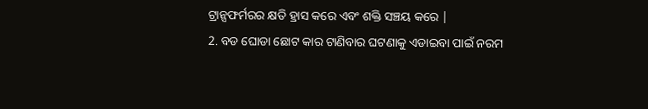ଟ୍ରାନ୍ସଫର୍ମରର କ୍ଷତି ହ୍ରାସ କରେ ଏବଂ ଶକ୍ତି ସଞ୍ଚୟ କରେ |
2. ବଡ ଘୋଡା ଛୋଟ କାର ଟାଣିବାର ଘଟଣାକୁ ଏଡାଇବା ପାଇଁ ନରମ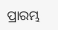ପ୍ରାରମ୍ଭ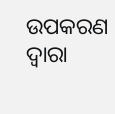ଉପକରଣ ଦ୍ୱାରା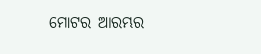ମୋଟର ଆରମ୍ଭର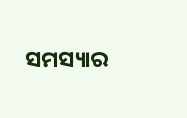ସମସ୍ୟାର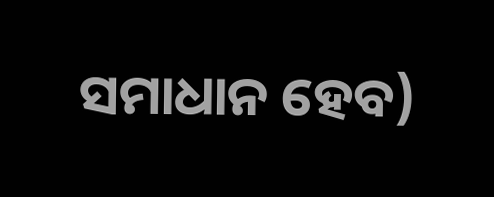ସମାଧାନ ହେବ)